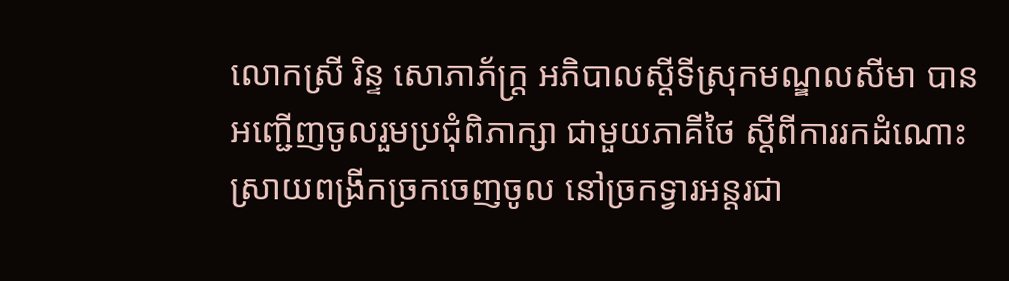លោកស្រី រិន្ទ សោភាភ័ក្រ្ត អភិបាលស្ដីទីស្រុកមណ្ឌលសីមា បានអញ្ជើញចូលរួមប្រជុំពិភាក្សា ជាមួយភាគីថៃ ស្តីពីការរកដំណោះស្រាយពង្រីកច្រកចេញចូល នៅច្រកទ្វារអន្តរជា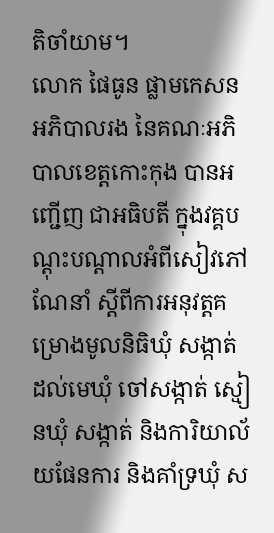តិចាំយាម។
លោក ផៃធូន ផ្លាមកេសន អភិបាលរង នៃគណៈអភិបាលខេត្តកោះកុង បានអញ្ជើញ ជាអធិបតី ក្នុងវគ្គបណ្តុះបណ្តាលអំពីសៀវភៅណែនាំ ស្តីពីការអនុវត្តគម្រោងមូលនិធិឃុំ សង្កាត់ ដល់មេឃុំ ចៅសង្កាត់ ស្មៀនឃុំ សង្កាត់ និងការិយាល័យផែនការ និងគាំទ្រឃុំ ស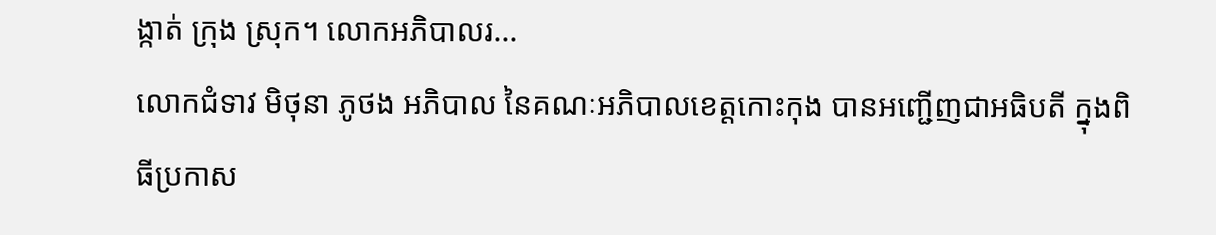ង្កាត់ ក្រុង ស្រុក។ លោកអភិបាលរ...
លោកជំទាវ មិថុនា ភូថង អភិបាល នៃគណៈអភិបាលខេត្តកោះកុង បានអញ្ជើញជាអធិបតី ក្នុងពិធីប្រកាស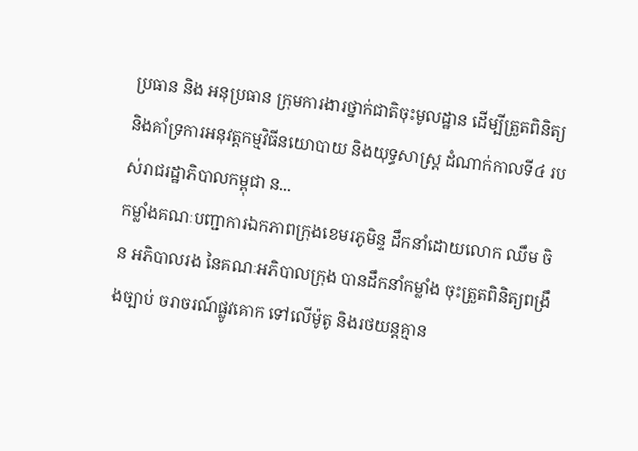ប្រធាន និង អនុប្រធាន ក្រុមការងារថ្នាក់ជាតិចុះមូលដ្ឋាន ដើម្បីត្រួតពិនិត្យ និងគាំទ្រការអនុវត្តកម្មវិធីនយោបាយ និងយុទ្ធសាស្ត្រ ដំណាក់កាលទី៤ របស់រាជរដ្ឋាភិបាលកម្ពុជា ន...
កម្លាំងគណៈបញ្ជាការឯកភាពក្រុងខេមរភូមិន្ទ ដឹកនាំដោយលោក ឈឹម ចិន អភិបាលរង នៃគណៈអភិបាលក្រុង បានដឹកនាំកម្លាំង ចុះត្រួតពិនិត្យពង្រឹងច្បាប់ ចរាចរណ៍ផ្លូវគោក ទៅលើម៉ូតូ និងរថយន្តគ្មាន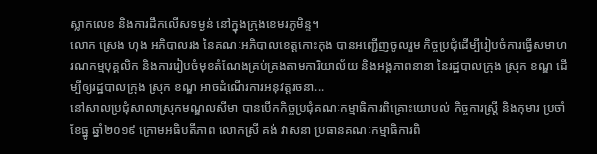ស្លាកលេខ និងការដឹកលើសទម្ងន់ នៅក្នុងក្រុងខេមរភូមិន្ទ។
លោក ស្រេង ហុង អភិបាលរង នៃគណៈអភិបាលខេត្តកោះកុង បានអញ្ជើញចូលរួម កិច្ចប្រជុំដើម្បីរៀបចំការធ្វើសមាហរណកម្មបុគ្គលិក និងការរៀបចំមុខតំណែងគ្រប់គ្រងតាមការិយាល័យ និងអង្គភាពនានា នៃរដ្ឋបាលក្រុង ស្រុក ខណ្ឌ ដើម្បីឲ្យរដ្ឋបាលក្រុង ស្រុក ខណ្ឌ អាចដំណើរការអនុវត្តរចនា...
នៅសាលប្រជុំសាលាស្រុកមណ្ឌលសីមា បានបើកកិច្ចប្រជុំគណៈកម្មាធិការពិគ្រោះយោបល់ កិច្ចការស្ដ្រី និងកុមារ ប្រចាំខែធ្នូ ឆ្នាំ២០១៩ ក្រោមអធិបតីភាព លោកស្រី គង់ វាសនា ប្រធានគណៈកម្មាធិការពិ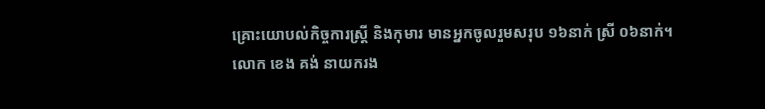គ្រោះយោបល់កិច្ចការស្ដ្រី និងកុមារ មានអ្នកចូលរួមសរុប ១៦នាក់ ស្រី ០៦នាក់។
លោក ខេង គង់ នាយករង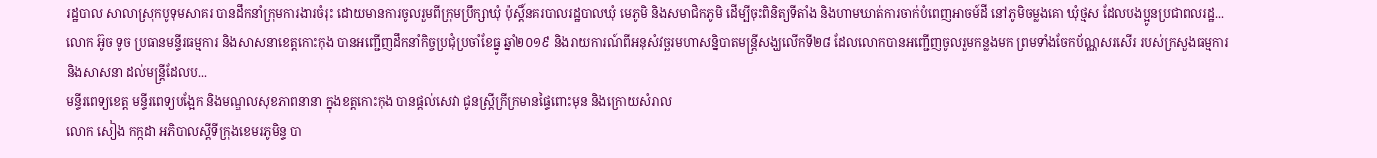រដ្ឋបាល សាលាស្រុកបូទុមសាគរ បានដឹកនាំក្រុមការងារចំរុះ ដោយមានការចូលរួមពីក្រុមប្រឹក្សាឃុំ ប៉ុស្តិ៍នគរបាលរដ្ឋបាលឃុំ មេភូមិ និងសមាជិកភូមិ ដើម្បីចុះពិនិត្យទីតាំង និងហាមឃាត់ការចាក់បំពេញអាចម៍ដី នៅភូមិចម្លងគោ ឃុំថ្មស ដែលបងប្អូនប្រជាពលរដ្ឋ...
លោក អ៊ូច ទូច ប្រធានមន្ទីរធម្មការ និងសាសនាខេត្តកោះកុង បានអញ្ជើញដឹកនាំកិច្ចប្រជុំប្រចាំខែធ្នូ ឆ្នាំ២០១៩ និងរាយការណ៍ពីអនុសំវច្ឆរមហាសន្និបាតមន្ត្រីសង្ឃលើកទី២៨ ដែលលោកបានអញ្ជើញចូលរួមកន្លងមក ព្រមទាំងចែកប័ណ្ណសរសើរ របស់ក្រសួងធម្មការ និងសាសនា ដល់មន្ត្រីដែលប...
មន្ទីរពេទ្យខេត្ត មន្ទីរពេទ្យបង្អែក និងមណ្ឌលសុខភាពនានា ក្នុងខត្តកោះកុង បានផ្តល់សេវា ជូនស្ត្រីក្រីក្រមានផ្ទៃពោះមុន និងក្រោយសំរាល
លោក សៀង កក្កដា អភិបាលស្តីទីក្រុងខេមរភូមិន្ទ បា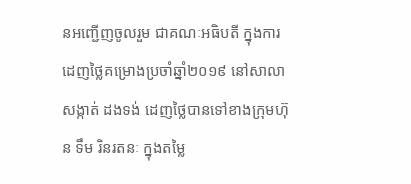នអញ្ជើញចូលរួម ជាគណៈអធិបតី ក្នុងការដេញថ្លៃគម្រោងប្រចាំឆ្នាំ២០១៩ នៅសាលាសង្កាត់ ដងទង់ ដេញថ្លៃបានទៅខាងក្រុមហ៊ុន ទឹម រិនរតនៈ ក្នុងតម្លៃ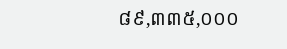៨៩,៣៣៥,០០០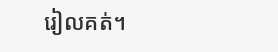រៀលគត់។